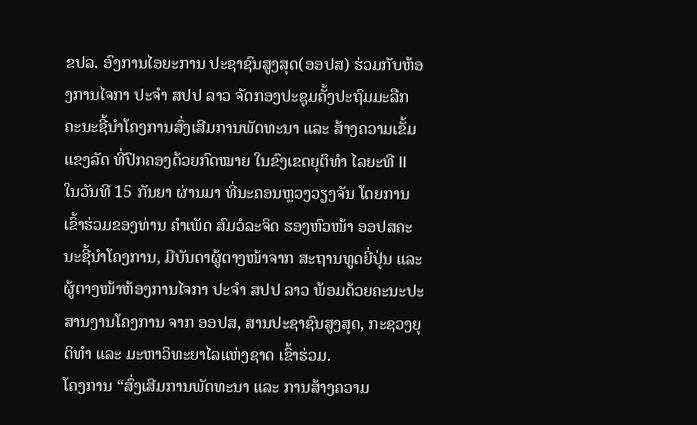ຂປລ. ອົງການໄອຍະການ ປະຊາຊົນສູງສຸດ(ອອປສ) ຮ່ວມກັບຫ້ອງການໄຈກາ ປະຈຳ ສປປ ລາວ ຈັດກອງປະຊຸມຄັ້ງປະຖົມມະລືກ ຄະນະຊີ້ນຳໂຄງການສົ່ງເສີມການພັດທະນາ ແລະ ສ້າງຄວາມເຂັ້ມແຂງລັດ ທີ່ປົກຄອງດ້ວຍກົດໝາຍ ໃນຂົງເຂດຍຸຕິທຳ ໄລຍະທີ II ໃນວັນທີ 15 ກັນຍາ ຜ່ານມາ ທີ່ນະຄອນຫຼວງວຽງຈັນ ໂດຍການເຂົ້າຮ່ວມຂອງທ່ານ ຄໍາເພັດ ສົມວໍລະຈິດ ຮອງຫົວໜ້າ ອອປສຄະນະຊີ້ນໍາໂຄງການ, ມີບັນດາຜູ້ຕາງໜ້າຈາກ ສະຖານທູດຍີ່ປຸ່ນ ແລະ ຜູ້ຕາງໜ້າຫ້ອງການໄຈກາ ປະຈຳ ສປປ ລາວ ພ້ອມດ້ວຍຄະນະປະສານງານໂຄງການ ຈາກ ອອປສ, ສານປະຊາຊົນສູງສຸດ, ກະຊວງຍຸຕິທຳ ແລະ ມະຫາວິທະຍາໄລແຫ່ງຊາດ ເຂົ້າຮ່ວມ.
ໂຄງການ “ສົ່ງເສີມການພັດທະນາ ແລະ ການສ້າງຄວາມ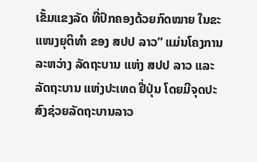ເຂັ້ມແຂງລັດ ທີ່ປົກຄອງດ້ວຍກົດໝາຍ ໃນຂະແໜງຍຸຕິທໍາ ຂອງ ສປປ ລາວ” ແມ່ນໂຄງການລະຫວ່າງ ລັດຖະບານ ແຫ່ງ ສປປ ລາວ ແລະ ລັດຖະບານ ແຫ່ງປະເທດ ຢີ່ປຸ່ນ ໂດຍມີຈຸດປະສົງຊ່ວຍລັດຖະບານລາວ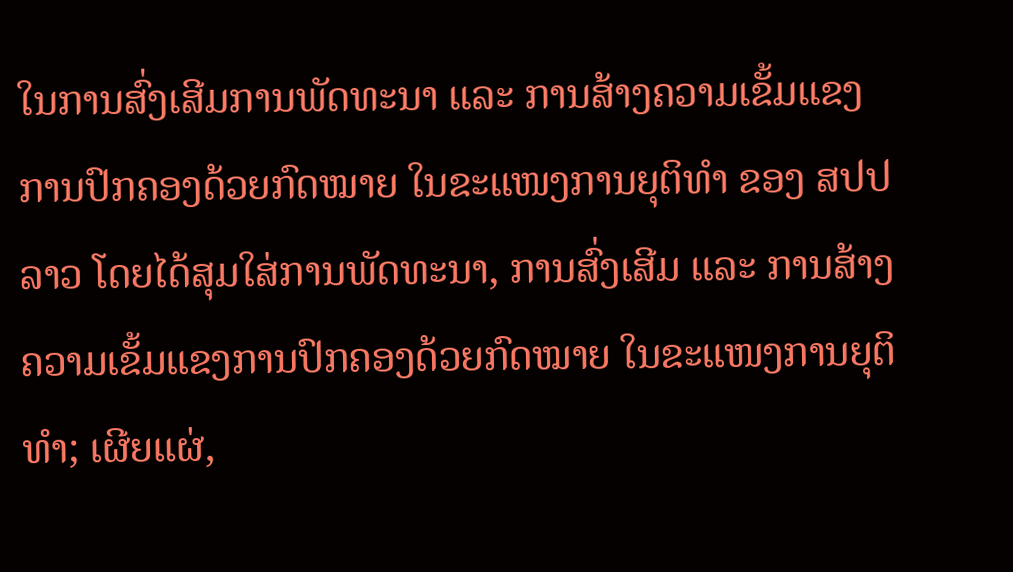ໃນການສົ່ງເສີມການພັດທະນາ ແລະ ການສ້າງຄວາມເຂັ້ມແຂງ ການປົກຄອງດ້ວຍກົດໝາຍ ໃນຂະແໜງການຍຸຕິທໍາ ຂອງ ສປປ ລາວ ໂດຍໄດ້ສຸມໃສ່ການພັດທະນາ, ການສົ່ງເສີມ ແລະ ການສ້າງ ຄວາມເຂັ້ມແຂງການປົກຄອງດ້ວຍກົດໝາຍ ໃນຂະແໜງການຍຸຕິທໍາ; ເຜີຍແຜ່,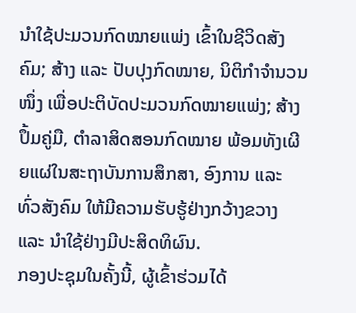ນໍາໃຊ້ປະມວນກົດໝາຍແພ່ງ ເຂົ້າໃນຊີວິດສັງຄົມ; ສ້າງ ແລະ ປັບປຸງກົດໝາຍ, ນິຕິກໍາຈໍານວນໜຶ່ງ ເພື່ອປະຕິບັດປະມວນກົດໝາຍແພ່ງ; ສ້າງປຶ້ມຄູ່ມື, ຕໍາລາສິດສອນກົດໝາຍ ພ້ອມທັງເຜີຍແຜ່ໃນສະຖາບັນການສຶກສາ, ອົງການ ແລະ ທົ່ວສັງຄົມ ໃຫ້ມີຄວາມຮັບຮູ້ຢ່າງກວ້າງຂວາງ ແລະ ນໍາໃຊ້ຢ່າງມີປະສິດທິຜົນ.
ກອງປະຊຸມໃນຄັ້ງນີ້, ຜູ້ເຂົ້າຮ່ວມໄດ້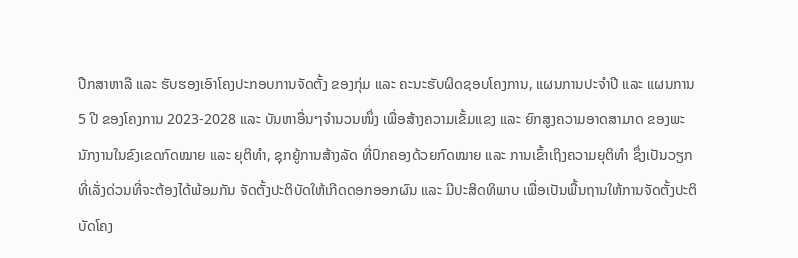ປືກສາຫາລື ແລະ ຮັບຮອງເອົາໂຄງປະກອບການຈັດຕັ້ງ ຂອງກຸ່ມ ແລະ ຄະນະຮັບຜິດຊອບໂຄງການ, ແຜນການປະຈຳປີ ແລະ ແຜນການ 5 ປີ ຂອງໂຄງການ 2023-2028 ແລະ ບັນຫາອື່ນໆຈຳນວນໜຶ່ງ ເພື່ອສ້າງຄວາມເຂັ້ມແຂງ ແລະ ຍົກສູງຄວາມອາດສາມາດ ຂອງພະນັກງານໃນຂົງເຂດກົດໝາຍ ແລະ ຍຸຕິທຳ, ຊຸກຍູ້ການສ້າງລັດ ທີ່ປົກຄອງດ້ວຍກົດໝາຍ ແລະ ການເຂົ້າເຖິງຄວາມຍຸຕິທຳ ຊຶ່ງເປັນວຽກທີ່ເລັ່ງດ່ວນທີ່ຈະຕ້ອງໄດ້ພ້ອມກັນ ຈັດຕັ້ງປະຕິບັດໃຫ້ເກີດດອກອອກຜົນ ແລະ ມີປະສິດທິພາບ ເພື່ອເປັນພື້ນຖານໃຫ້ການຈັດຕັ້ງປະຕິບັດໂຄງ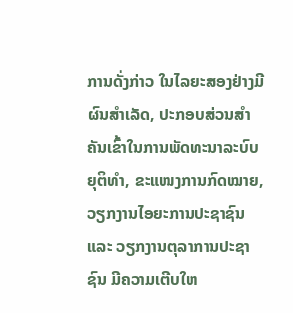ການດັ່ງກ່າວ ໃນໄລຍະສອງຢ່າງມີຜົນສຳເລັດ, ປະກອບສ່ວນສຳຄັນເຂົ້າໃນການພັດທະນາລະບົບຍຸຕິທຳ, ຂະແໜງການກົດໝາຍ, ວຽກງານໄອຍະການປະຊາຊົນ ແລະ ວຽກງານຕຸລາການປະຊາຊົນ ມີຄວາມເຕີບໃຫ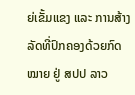ຍ່ເຂັ້ມແຂງ ແລະ ການສ້າງລັດທີ່ປົກຄອງດ້ວຍກົດໝາຍ ຢູ່ ສປປ ລາວ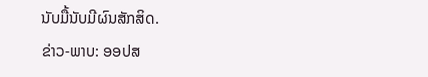ນັບມື້ນັບມີຜົນສັກສິດ.
ຂ່າວ-ພາບ: ອອປສ